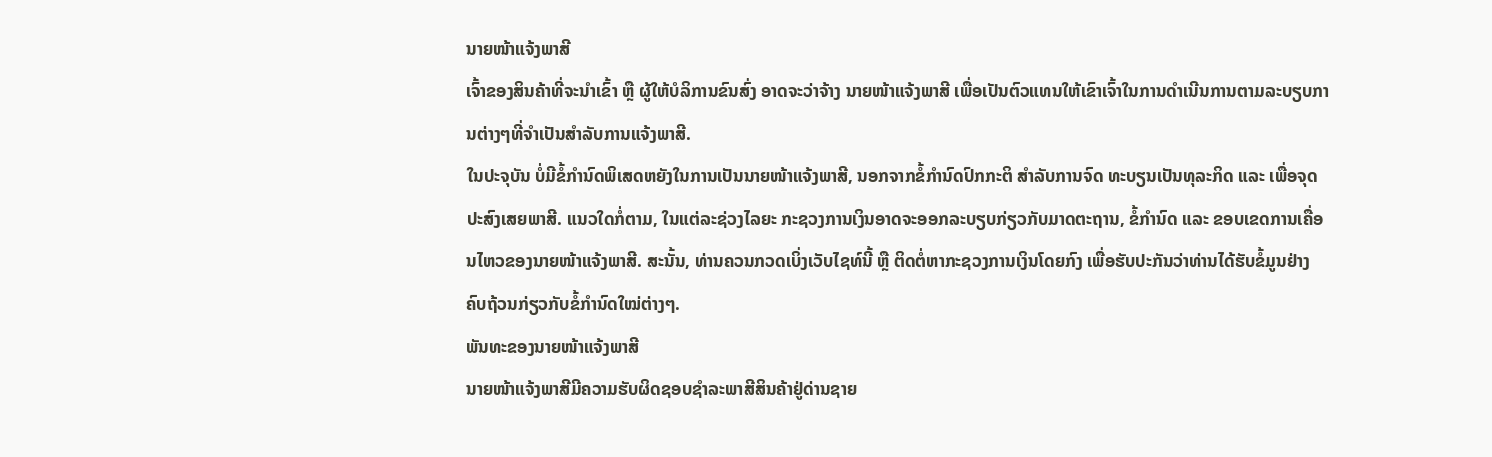ນາຍໜ້າແຈ້ງພາສີ
ເຈົ້າຂອງສິນຄ້າທີ່ຈະນໍາເຂົ້າ ຫຼື ຜູ້ໃຫ້ບໍລິການຂົນສົ່ງ ອາດຈະວ່າຈ້າງ ນາຍໜ້າແຈ້ງພາສີ ເພື່ອເປັນຕົວແທນໃຫ້ເຂົາເຈົ້າໃນການດໍາເນີນການຕາມລະບຽບການຕ່າງໆທີ່ຈໍາເປັນສໍາລັບການແຈ້ງພາສີ.
ໃນປະຈຸບັນ ບໍ່ມີຂໍ້ກໍານົດພິເສດຫຍັງໃນການເປັນນາຍໜ້າແຈ້ງພາສີ, ນອກຈາກຂໍ້ກໍານົດປົກກະຕິ ສໍາລັບການຈົດ ທະບຽນເປັນທຸລະກິດ ແລະ ເພື່ອຈຸດປະສົງເສຍພາສີ. ແນວໃດກໍ່ຕາມ, ໃນແຕ່ລະຊ່ວງໄລຍະ ກະຊວງການເງິນອາດຈະອອກລະບຽບກ່ຽວກັບມາດຕະຖານ, ຂໍ້ກໍານົດ ແລະ ຂອບເຂດການເຄື່ອນໄຫວຂອງນາຍໜ້າແຈ້ງພາສີ. ສະນັ້ນ, ທ່ານຄວນກວດເບິ່ງເວັບໄຊທ໌ນີ້ ຫຼື ຕິດຕໍ່ຫາກະຊວງການເງິນໂດຍກົງ ເພື່ອຮັບປະກັນວ່າທ່ານໄດ້ຮັບຂໍ້ມູນຢ່າງ ຄົບຖ້ວນກ່ຽວກັບຂໍ້ກໍານົດໃໝ່ຕ່າງໆ.
ພັນທະຂອງນາຍໜ້າແຈ້ງພາສີ
ນາຍໜ້າແຈ້ງພາສີມີຄວາມຮັບຜິດຊອບຊໍາລະພາສີສິນຄ້າຢູ່ດ່ານຊາຍ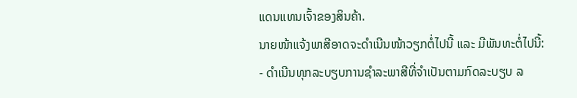ແດນແທນເຈົ້າຂອງສິນຄ້າ.
ນາຍໜ້າແຈ້ງພາສີອາດຈະດໍາເນີນໜ້າວຽກຕໍ່ໄປນີ້ ແລະ ມີພັນທະຕໍ່ໄປນີ້:
- ດໍາເນີນທຸກລະບຽບການຊໍາລະພາສີທີ່ຈໍາເປັນຕາມກົດລະບຽບ ລ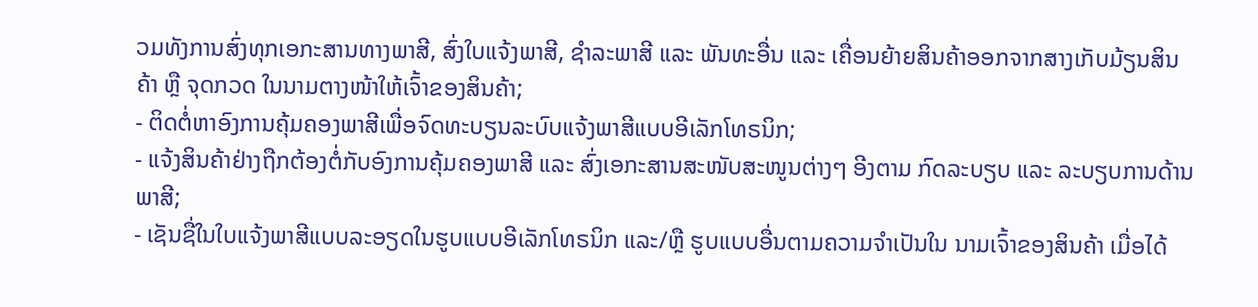ວມທັງການສົ່ງທຸກເອກະສານທາງພາສີ, ສົ່ງໃບແຈ້ງພາສີ, ຊໍາລະພາສີ ແລະ ພັນທະອື່ນ ແລະ ເຄື່ອນຍ້າຍສິນຄ້າອອກຈາກສາງເກັບມ້ຽນສິນຄ້າ ຫຼື ຈຸດກວດ ໃນນາມຕາງໜ້າໃຫ້ເຈົ້າຂອງສິນຄ້າ;
- ຕິດຕໍ່ຫາອົງການຄຸ້ມຄອງພາສີເພື່ອຈົດທະບຽນລະບົບແຈ້ງພາສີແບບອີເລັກໂທຣນິກ;
- ແຈ້ງສິນຄ້າຢ່າງຖືກຕ້ອງຕໍ່ກັບອົງການຄຸ້ມຄອງພາສີ ແລະ ສົ່ງເອກະສານສະໜັບສະໜູນຕ່າງໆ ອີງຕາມ ກົດລະບຽບ ແລະ ລະບຽບການດ້ານພາສີ;
- ເຊັນຊື່ໃນໃບແຈ້ງພາສີແບບລະອຽດໃນຮູບແບບອີເລັກໂທຣນິກ ແລະ/ຫຼື ຮູບແບບອື່ນຕາມຄວາມຈໍາເປັນໃນ ນາມເຈົ້າຂອງສິນຄ້າ ເມື່ອໄດ້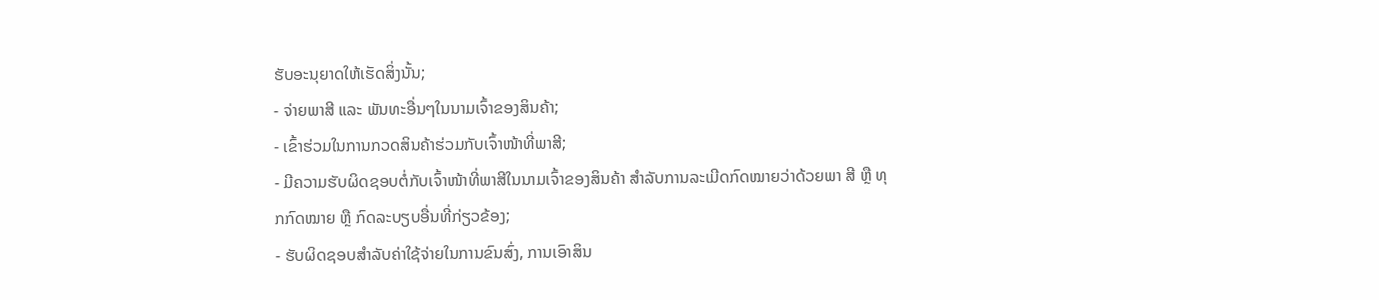ຮັບອະນຸຍາດໃຫ້ເຮັດສິ່ງນັ້ນ;
- ຈ່າຍພາສີ ແລະ ພັນທະອື່ນໆໃນນາມເຈົ້າຂອງສິນຄ້າ;
- ເຂົ້າຮ່ວມໃນການກວດສິນຄ້າຮ່ວມກັບເຈົ້າໜ້າທີ່ພາສີ;
- ມີຄວາມຮັບຜິດຊອບຕໍ່ກັບເຈົ້າໜ້າທີ່ພາສີໃນນາມເຈົ້າຂອງສິນຄ້າ ສໍາລັບການລະເມີດກົດໝາຍວ່າດ້ວຍພາ ສີ ຫຼື ທຸກກົດໝາຍ ຫຼື ກົດລະບຽບອື່ນທີ່ກ່ຽວຂ້ອງ;
- ຮັບຜິດຊອບສໍາລັບຄ່າໃຊ້ຈ່າຍໃນການຂົນສົ່ງ, ການເອົາສິນ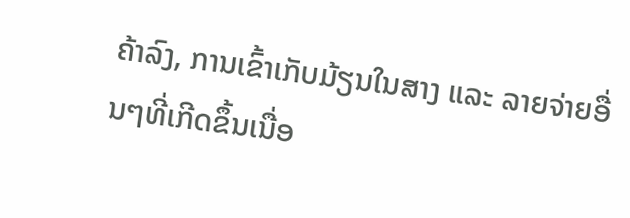ຄ້າລົງ, ການເຂົ້າເກັບມ້ຽນໃນສາງ ແລະ ລາຍຈ່າຍອື່ນໆທີ່ເກີດຂຶ້ນເນື່ອ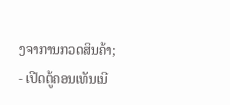ງຈາການກວດສິນຄ້າ;
- ເປີດຕູ້ຄອນເທັນເນີ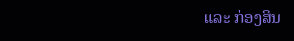ແລະ ກ່ອງສິນ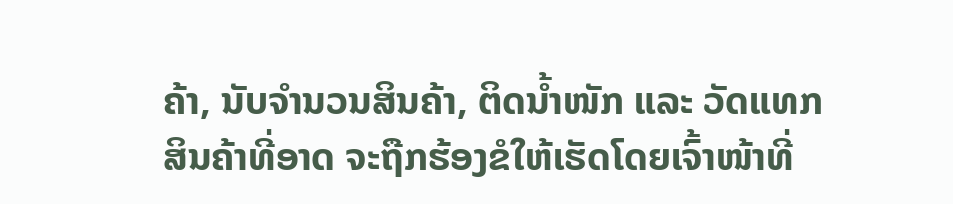ຄ້າ, ນັບຈໍານວນສິນຄ້າ, ຕິດນໍ້າໜັກ ແລະ ວັດແທກສິນຄ້າທີ່ອາດ ຈະຖືກຮ້ອງຂໍໃຫ້ເຮັດໂດຍເຈົ້າໜ້າທີ່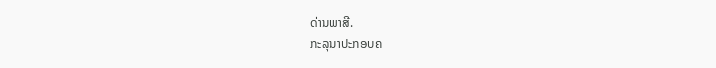ດ່ານພາສີ.
ກະລຸນາປະກອບຄ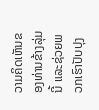ວາມຄິດເຫັນຂອງທ່ານຂ້າງລຸ່ມນີ້ ແລະຊ່ວຍພວກເຮົາປັບປຸງ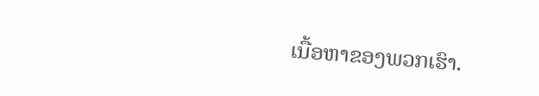ເນື້ອຫາຂອງພວກເຮົາ.